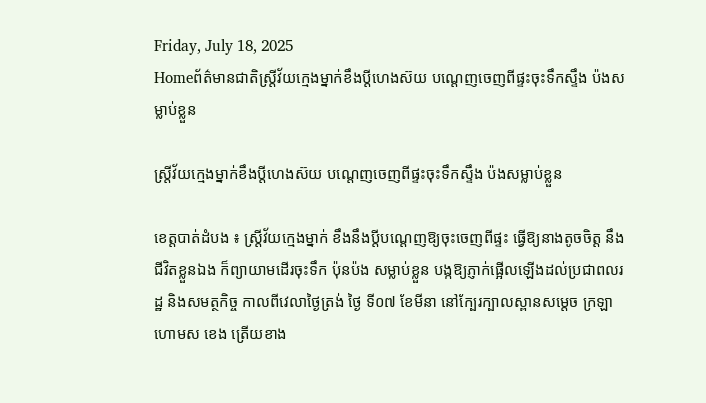Friday, July 18, 2025
Homeព័ត៌មានជាតិស្ត្រីវ័យក្មេងម្នាក់ខឹងប្តីហេងស៊យ បណ្តេញចេញពីផ្ទះចុះទឹកស្ទឹង ប៉ងសម្លាប់ខ្លួន

ស្ត្រីវ័យក្មេងម្នាក់ខឹងប្តីហេងស៊យ បណ្តេញចេញពីផ្ទះចុះទឹកស្ទឹង ប៉ងសម្លាប់ខ្លួន

ខេត្តបាត់ដំបង ៖ ស្ត្រីវ័យក្មេងម្នាក់ ខឹងនឹងប្តីបណ្តេញឱ្យចុះចេញពីផ្ទះ ធ្វើឱ្យនាងតូចចិត្ត នឹងជីវិតខ្លួនឯង ក៏ព្យាយាមដើរចុះទឹក ប៉ុនប៉ង សម្លាប់ខ្លួន បង្កឱ្យភ្ញាក់ផ្អើលឡើងដល់ប្រជាពលរដ្ឋ និងសមត្ថកិច្ច កាលពីវេលាថ្ងៃត្រង់ ថ្ងៃ ទី០៧ ខែមីនា នៅក្បែរក្បាលស្ពានសម្តេច ក្រឡាហោមស ខេង ត្រើយខាង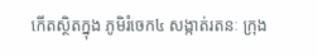កើតស្ថិតក្នុង ភូមិរំចេក៤ សង្កាត់រតនៈ ក្រុង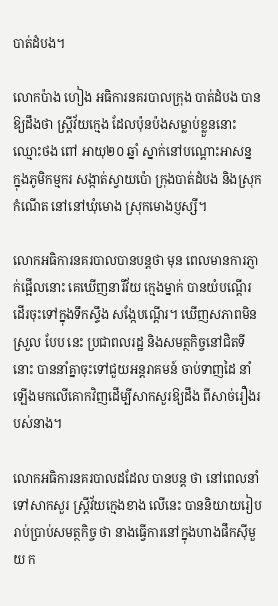បាត់ដំបង។

លោកប៉ាង ហៀង អធិការនគរបាលក្រុង បាត់ដំបង បានឱ្យដឹងថា ស្ត្រីវ័យក្មេង ដែលប៉ុនប៉ងសម្លាប់ខ្លួននោះ ឈ្មោះថង ពៅ អាយុ២០ ឆ្នាំ ស្នាក់នៅបណ្តោះអាសន្ន ក្នុងភូមិកម្មករ សង្កាត់ស្វាយប៉ោ ក្រុងបាត់ដំបង និងស្រុកកំណើត នៅនៅឃុំមោង ស្រុកមោងប្ញស្សី។

លោកអធិការនគរបាលបានបន្តថា មុន ពេលមានការភ្ញាក់ផ្អើលនោះ គេឃើញនារីវ័យ ក្មេងម្នាក់ បានយំបណ្តើរ ដើរចុះទៅក្នុងទឹកស្ទឹង សង្កែបណ្តើរ។ ឃើញសភាពមិនស្រួល បែប នេះ ប្រជាពលរដ្ឋ និងសមត្ថកិច្ចនៅជិតទីនោះ បាននាំគ្នាចុះទៅជួយអន្តរាគមន៍ ចាប់ទាញដៃ នាំឡើងមកលើគោកវិញដើម្បីសាកសួរឱ្យដឹង ពីសាច់រឿងរបស់នាង។

លោកអធិការនគរបាលដដែល បានបន្ត ថា នៅពេលនាំទៅសាកសួរ ស្ត្រីវ័យក្មេងខាង លើនេះ បាននិយាយរៀបរាប់ប្រាប់សមត្ថកិច្ច ថា នាងធ្វើការនៅក្នុងហាងផឹកស៊ីមួយ ក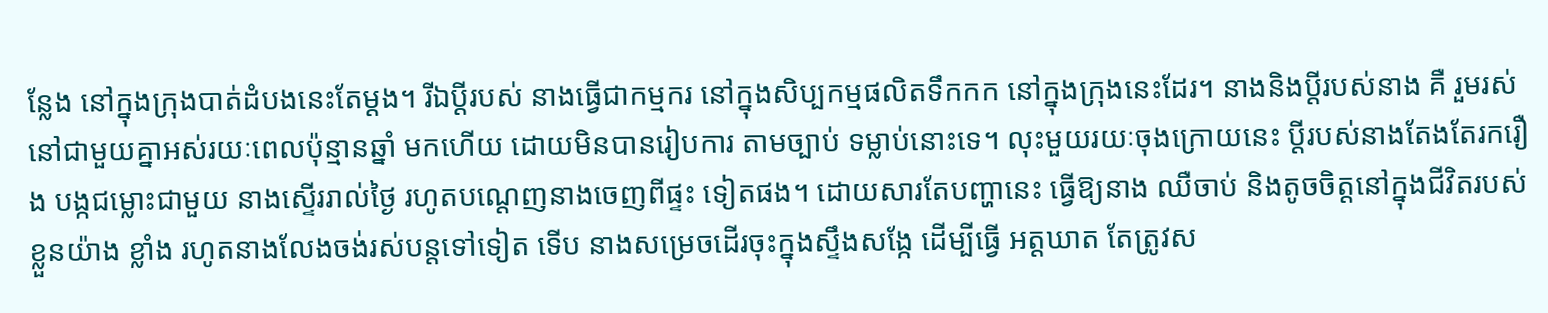ន្លែង នៅក្នុងក្រុងបាត់ដំបងនេះតែម្តង។ រីឯប្តីរបស់ នាងធ្វើជាកម្មករ នៅក្នុងសិប្បកម្មផលិតទឹកកក នៅក្នុងក្រុងនេះដែរ។ នាងនិងប្តីរបស់នាង គឺ រួមរស់នៅជាមួយគ្នាអស់រយៈពេលប៉ុន្មានឆ្នាំ មកហើយ ដោយមិនបានរៀបការ តាមច្បាប់ ទម្លាប់នោះទេ។ លុះមួយរយៈចុងក្រោយនេះ ប្តីរបស់នាងតែងតែរករឿង បង្កជម្លោះជាមួយ នាងស្ទើររាល់ថ្ងៃ រហូតបណ្តេញនាងចេញពីផ្ទះ ទៀតផង។ ដោយសារតែបញ្ហានេះ ធ្វើឱ្យនាង ឈឺចាប់ និងតូចចិត្តនៅក្នុងជីវិតរបស់ខ្លួនយ៉ាង ខ្លាំង រហូតនាងលែងចង់រស់បន្តទៅទៀត ទើប នាងសម្រេចដើរចុះក្នុងស្ទឹងសង្កែ ដើម្បីធ្វើ អត្តឃាត តែត្រូវស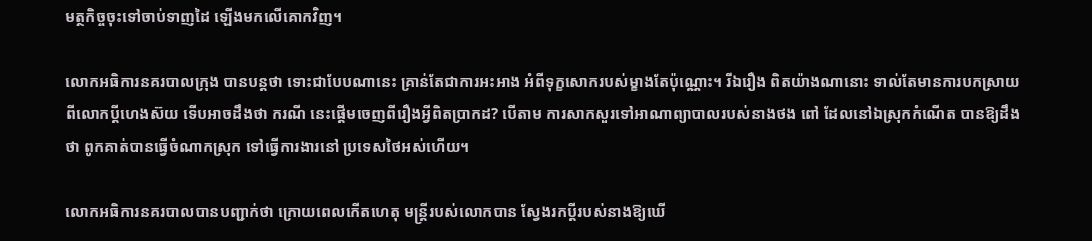មត្ថកិច្ចចុះទៅចាប់ទាញដៃ ឡើងមកលើគោកវិញ។

លោកអធិការនគរបាលក្រុង បានបន្តថា ទោះជាបែបណានេះ គ្រាន់តែជាការអះអាង អំពីទុក្ខសោករបស់ម្ខាងតែប៉ុណ្ណោះ។ រីឯរឿង ពិតយ៉ាងណានោះ ទាល់តែមានការបកស្រាយ ពីលោកប្តីហេងស៊យ ទើបអាចដឹងថា ករណី នេះផ្តើមចេញពីរឿងអ្វីពិតប្រាកដ? បើតាម ការសាកសួរទៅអាណាព្យាបាលរបស់នាងថង ពៅ ដែលនៅឯស្រុកកំណើត បានឱ្យដឹងថា ពូកគាត់បានធ្វើចំណាកស្រុក ទៅធ្វើការងារនៅ ប្រទេសថៃអស់ហើយ។

លោកអធិការនគរបាលបានបញ្ជាក់ថា ក្រោយពេលកើតហេតុ មន្ត្រីរបស់លោកបាន ស្វែងរកប្តីរបស់នាងឱ្យឃើ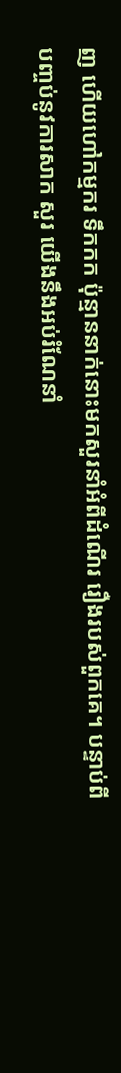ញ ហើយហៅកម្មករ ទឹកកក ប៉ុន្មាននាក់នោះមកសួរនាំអំពីដំណើរ រឿងរបស់ពួកគេ។ បន្ទាប់ពីបញ្ចប់នូវការសាក សួរ យើងនឹងអប់រំណែនាំ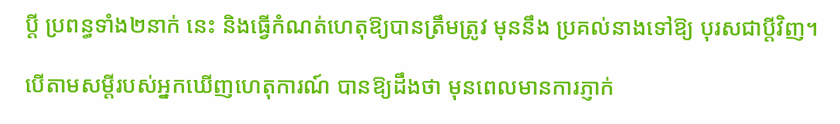ប្តី ប្រពន្ធទាំង២នាក់ នេះ និងធ្វើកំណត់ហេតុឱ្យបានត្រឹមត្រូវ មុននឹង ប្រគល់នាងទៅឱ្យ បុរសជាប្តីវិញ។

បើតាមសម្តីរបស់អ្នកឃើញហេតុការណ៍ បានឱ្យដឹងថា មុនពេលមានការភ្ញាក់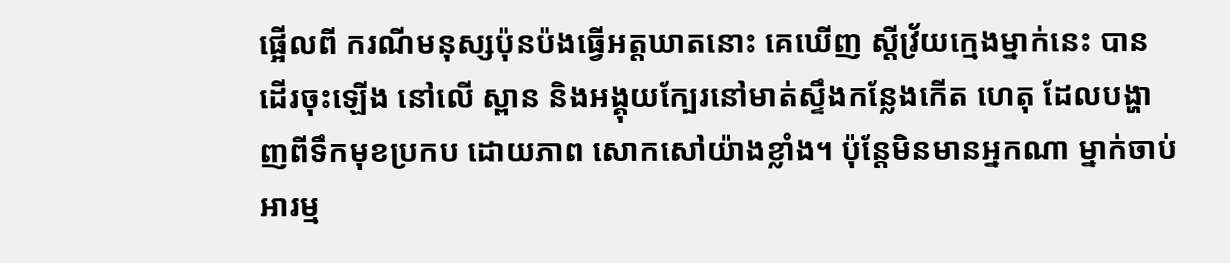ផ្អើលពី ករណីមនុស្សប៉ុនប៉ងធ្វើអត្តឃាតនោះ គេឃើញ ស្តីវ្រ័យក្មេងម្នាក់នេះ បានដើរចុះឡើង នៅលើ ស្ពាន និងអង្គុយក្បែរនៅមាត់ស្ទឹងកន្លែងកើត ហេតុ ដែលបង្ហាញពីទឹកមុខប្រកប ដោយភាព សោកសៅយ៉ាងខ្លាំង។ ប៉ុន្តែមិនមានអ្នកណា ម្នាក់ចាប់អារម្ម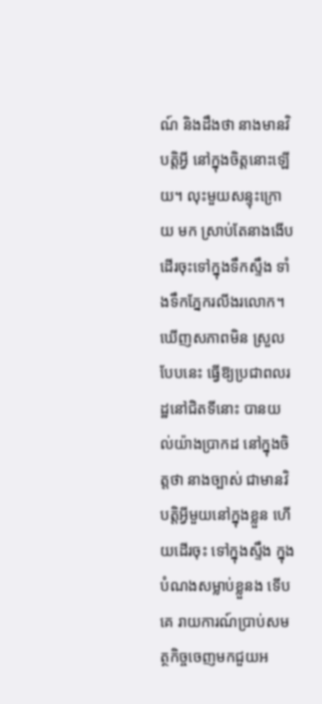ណ៍ និងដឹងថា នាងមានវិបត្តិអ្វី នៅក្នុងចិត្តនោះឡើយ។ លុះមួយសន្ទុះក្រោយ មក ស្រាប់តែនាងងើបដើរចុះទៅក្នុងទឹកស្ទឹង ទាំងទឹកភ្នែករលីងរលោក។ ឃើញសភាពមិន ស្រួលបែបនេះ ធ្វើឱ្យប្រជាពលរដ្ឋនៅជិតទីនោះ បានយល់យ៉ាងប្រាកដ នៅក្នុងចិត្តថា នាងច្បាស់ ជាមានវិបត្តិអ្វីមួយនៅក្នុងខ្លួន ហើយដើរចុះ ទៅក្នុងស្ទឹង ក្នុងបំណងសម្លាប់ខ្លួនង ទើបគេ រាយការណ៍ប្រាប់សមត្ថកិច្ចចេញមកជួយអ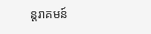ន្តរាគមន៍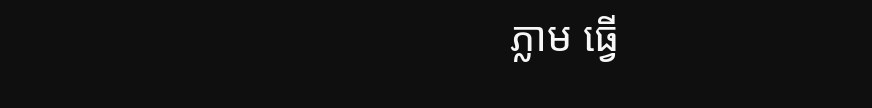ភ្លាម ធ្វើ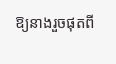ឱ្យនាងរួចផុតពី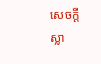សេចក្តីស្លា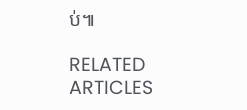ប់៕

RELATED ARTICLES